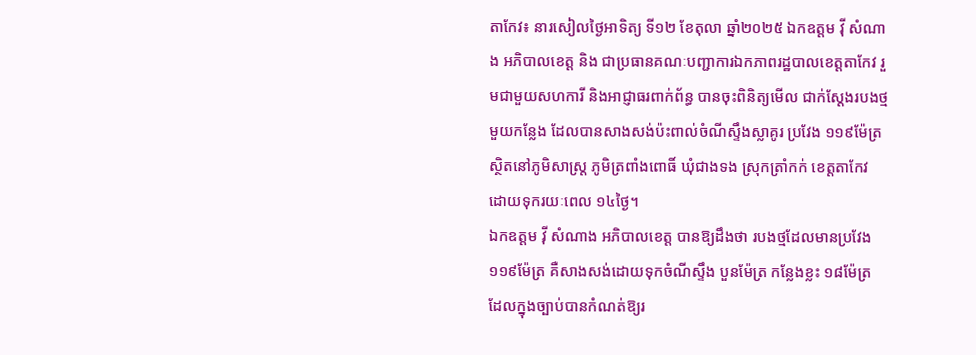តាកែវ៖ នារសៀលថ្ងៃអាទិត្យ ទី១២ ខែតុលា ឆ្នាំ២០២៥ ឯកឧត្តម វ៉ី សំណាង អភិបាលខេត្ត និង ជាប្រធានគណៈបញ្ជាការឯកភាពរដ្ឋបាលខេត្តតាកែវ រួមជាមួយសហការី និងអាជ្ញាធរពាក់ព័ន្ធ បានចុះពិនិត្យមើល ជាក់ស្ដែងរបងថ្មមួយកន្លែង ដែលបានសាងសង់ប៉ះពាល់ចំណីស្ទឹងស្លាគូរ ប្រវែង ១១៩ម៉ែត្រ ស្ថិតនៅភូមិសាស្ត្រ ភូមិត្រពាំងពោធិ៍ ឃុំជាងទង ស្រុកត្រាំកក់ ខេត្តតាកែវ ដោយទុករយៈពេល ១៤ថ្ងៃ។
ឯកឧត្តម វ៉ី សំណាង អភិបាលខេត្ត បានឱ្យដឹងថា របងថ្មដែលមានប្រវែង ១១៩ម៉ែត្រ គឺសាងសង់ដោយទុកចំណីស្ទឹង បួនម៉ែត្រ កន្លែងខ្លះ ១៨ម៉ែត្រ ដែលក្នុងច្បាប់បានកំណត់ឱ្យរ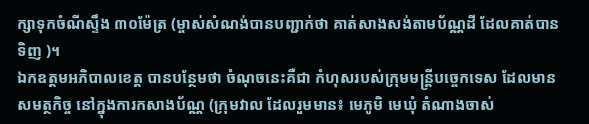ក្សាទុកចំណីស្ទឹង ៣០ម៉ែត្រ (ម្ចាស់សំណង់បានបញ្ជាក់ថា គាត់សាងសង់តាមប័ណ្ណដី ដែលគាត់បានទិញ )។
ឯកឧត្តមអភិបាលខេត្ត បានបន្ថែមថា ចំណុចនេះគឺជា កំហុសរបស់ក្រុមមន្ត្រីបច្ចេកទេស ដែលមានសមត្ថកិច្ច នៅក្នុងការកសាងប័ណ្ណ (ក្រុមវាល ដែលរួមមាន៖ មេភូមិ មេឃុំ តំណាងចាស់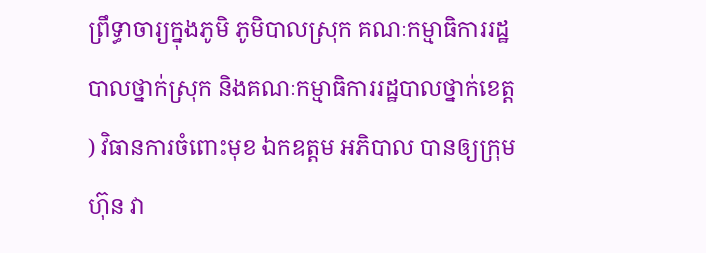ព្រឹទ្ធាចារ្យក្នុងភូមិ ភូមិបាលស្រុក គណៈកម្មាធិការរដ្ឋបាលថ្នាក់ស្រុក និងគណៈកម្មាធិការរដ្ឋបាលថ្នាក់ខេត្ត ) វិធានការចំពោះមុខ ឯកឧត្តម អភិបាល បានឲ្យក្រុមហ៊ុន វា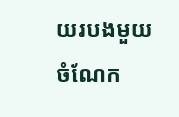យរបងមួយចំណែក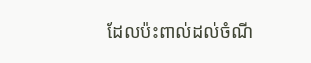ដែលប៉ះពាល់ដល់ចំណី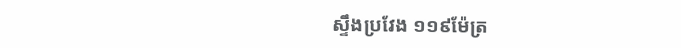ស្ទឹងប្រវែង ១១៩ម៉ែត្រ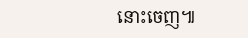នោះចេញ៕